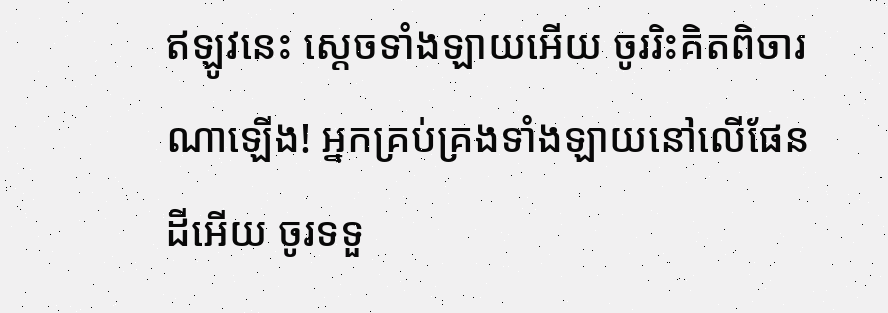ឥឡូវនេះ ស្ដេចទាំងឡាយអើយ ចូររិះគិតពិចារណាឡើង! អ្នកគ្រប់គ្រងទាំងឡាយនៅលើផែនដីអើយ ចូរទទួ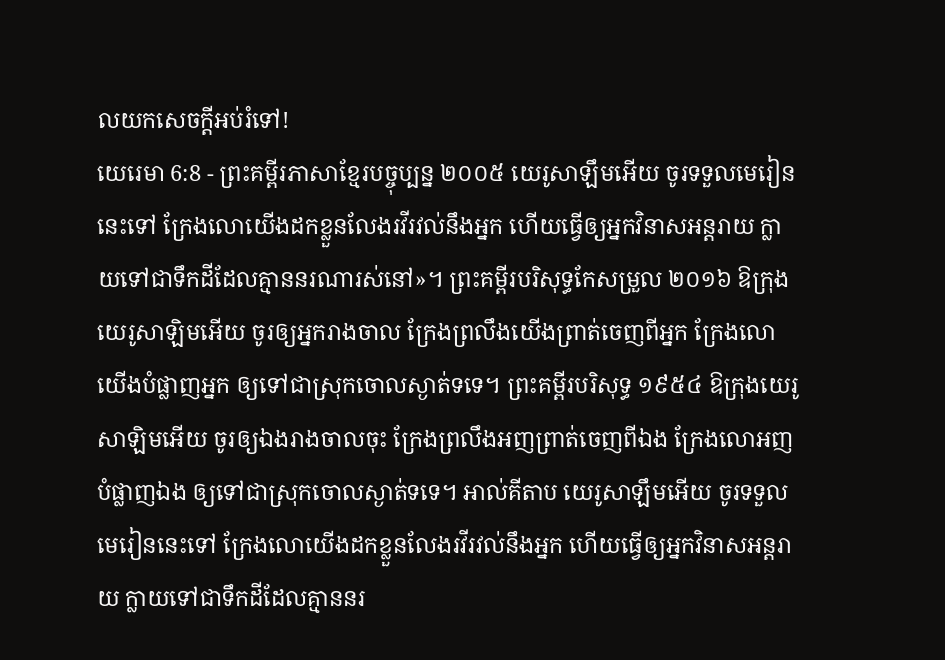លយកសេចក្ដីអប់រំទៅ!
យេរេមា 6:8 - ព្រះគម្ពីរភាសាខ្មែរបច្ចុប្បន្ន ២០០៥ យេរូសាឡឹមអើយ ចូរទទួលមេរៀននេះទៅ ក្រែងលោយើងដកខ្លួនលែងរវីរវល់នឹងអ្នក ហើយធ្វើឲ្យអ្នកវិនាសអន្តរាយ ក្លាយទៅជាទឹកដីដែលគ្មាននរណារស់នៅ»។ ព្រះគម្ពីរបរិសុទ្ធកែសម្រួល ២០១៦ ឱក្រុងយេរូសាឡិមអើយ ចូរឲ្យអ្នករាងចាល ក្រែងព្រលឹងយើងព្រាត់ចេញពីអ្នក ក្រែងលោយើងបំផ្លាញអ្នក ឲ្យទៅជាស្រុកចោលស្ងាត់ទទេ។ ព្រះគម្ពីរបរិសុទ្ធ ១៩៥៤ ឱក្រុងយេរូសាឡិមអើយ ចូរឲ្យឯងរាងចាលចុះ ក្រែងព្រលឹងអញព្រាត់ចេញពីឯង ក្រែងលោអញបំផ្លាញឯង ឲ្យទៅជាស្រុកចោលស្ងាត់ទទេ។ អាល់គីតាប យេរូសាឡឹមអើយ ចូរទទួលមេរៀននេះទៅ ក្រែងលោយើងដកខ្លួនលែងរវីរវល់នឹងអ្នក ហើយធ្វើឲ្យអ្នកវិនាសអន្តរាយ ក្លាយទៅជាទឹកដីដែលគ្មាននរ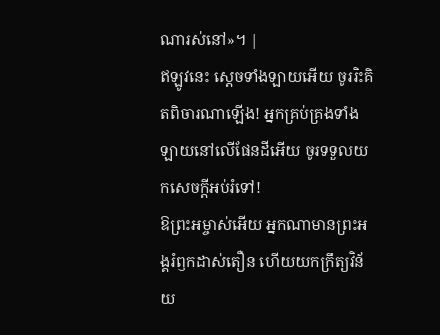ណារស់នៅ»។ |
ឥឡូវនេះ ស្ដេចទាំងឡាយអើយ ចូររិះគិតពិចារណាឡើង! អ្នកគ្រប់គ្រងទាំងឡាយនៅលើផែនដីអើយ ចូរទទួលយកសេចក្ដីអប់រំទៅ!
ឱព្រះអម្ចាស់អើយ អ្នកណាមានព្រះអង្គរំឭកដាស់តឿន ហើយយកក្រឹត្យវិន័យ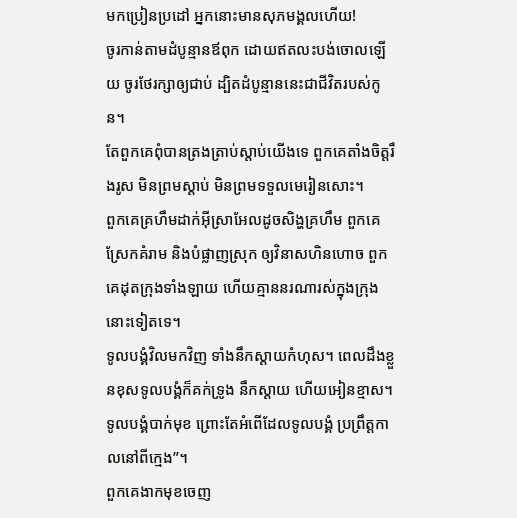មកប្រៀនប្រដៅ អ្នកនោះមានសុភមង្គលហើយ!
ចូរកាន់តាមដំបូន្មានឪពុក ដោយឥតលះបង់ចោលឡើយ ចូរថែរក្សាឲ្យជាប់ ដ្បិតដំបូន្មាននេះជាជីវិតរបស់កូន។
តែពួកគេពុំបានត្រងត្រាប់ស្ដាប់យើងទេ ពួកគេតាំងចិត្តរឹងរូស មិនព្រមស្ដាប់ មិនព្រមទទួលមេរៀនសោះ។
ពួកគេគ្រហឹមដាក់អ៊ីស្រាអែលដូចសិង្ហគ្រហឹម ពួកគេស្រែកគំរាម និងបំផ្លាញស្រុក ឲ្យវិនាសហិនហោច ពួកគេដុតក្រុងទាំងឡាយ ហើយគ្មាននរណារស់ក្នុងក្រុងនោះទៀតទេ។
ទូលបង្គំវិលមកវិញ ទាំងនឹកស្ដាយកំហុស។ ពេលដឹងខ្លួនខុសទូលបង្គំក៏គក់ទ្រូង នឹកស្ដាយ ហើយអៀនខ្មាស។ ទូលបង្គំបាក់មុខ ព្រោះតែអំពើដែលទូលបង្គំ ប្រព្រឹត្តកាលនៅពីក្មេង”។
ពួកគេងាកមុខចេញ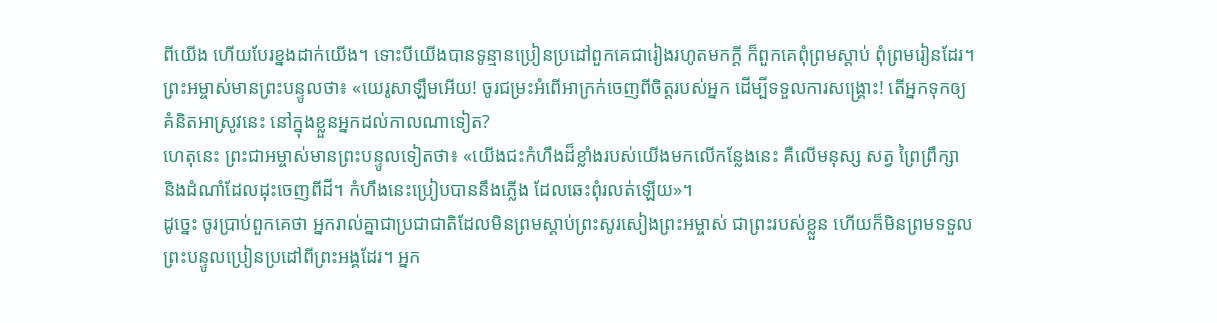ពីយើង ហើយបែរខ្នងដាក់យើង។ ទោះបីយើងបានទូន្មានប្រៀនប្រដៅពួកគេជារៀងរហូតមកក្ដី ក៏ពួកគេពុំព្រមស្ដាប់ ពុំព្រមរៀនដែរ។
ព្រះអម្ចាស់មានព្រះបន្ទូលថា៖ «យេរូសាឡឹមអើយ! ចូរជម្រះអំពើអាក្រក់ចេញពីចិត្តរបស់អ្នក ដើម្បីទទួលការសង្គ្រោះ! តើអ្នកទុកឲ្យគំនិតអាស្រូវនេះ នៅក្នុងខ្លួនអ្នកដល់កាលណាទៀត?
ហេតុនេះ ព្រះជាអម្ចាស់មានព្រះបន្ទូលទៀតថា៖ «យើងជះកំហឹងដ៏ខ្លាំងរបស់យើងមកលើកន្លែងនេះ គឺលើមនុស្ស សត្វ ព្រៃព្រឹក្សា និងដំណាំដែលដុះចេញពីដី។ កំហឹងនេះប្រៀបបាននឹងភ្លើង ដែលឆេះពុំរលត់ឡើយ»។
ដូច្នេះ ចូរប្រាប់ពួកគេថា អ្នករាល់គ្នាជាប្រជាជាតិដែលមិនព្រមស្ដាប់ព្រះសូរសៀងព្រះអម្ចាស់ ជាព្រះរបស់ខ្លួន ហើយក៏មិនព្រមទទួលព្រះបន្ទូលប្រៀនប្រដៅពីព្រះអង្គដែរ។ អ្នក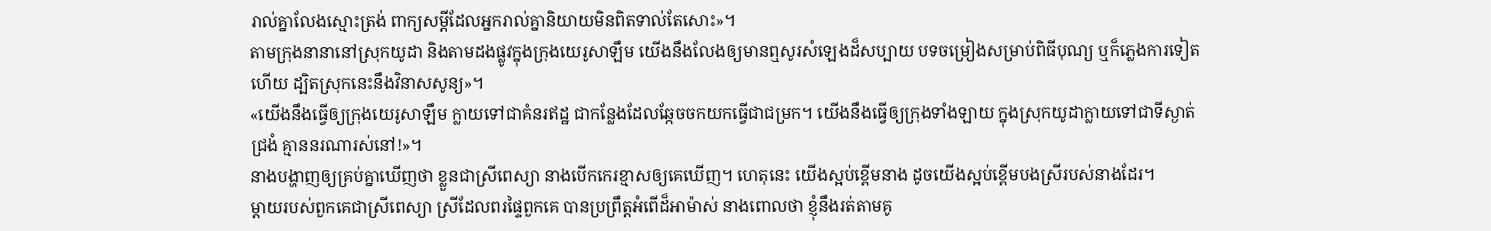រាល់គ្នាលែងស្មោះត្រង់ ពាក្យសម្ដីដែលអ្នករាល់គ្នានិយាយមិនពិតទាល់តែសោះ»។
តាមក្រុងនានានៅស្រុកយូដា និងតាមដងផ្លូវក្នុងក្រុងយេរូសាឡឹម យើងនឹងលែងឲ្យមានឮសូរសំឡេងដ៏សប្បាយ បទចម្រៀងសម្រាប់ពិធីបុណ្យ ឬក៏ភ្លេងការទៀតហើយ ដ្បិតស្រុកនេះនឹងវិនាសសូន្យ»។
«យើងនឹងធ្វើឲ្យក្រុងយេរូសាឡឹម ក្លាយទៅជាគំនរឥដ្ឋ ជាកន្លែងដែលឆ្កែចចកយកធ្វើជាជម្រក។ យើងនឹងធ្វើឲ្យក្រុងទាំងឡាយ ក្នុងស្រុកយូដាក្លាយទៅជាទីស្ងាត់ជ្រងំ គ្មាននរណារស់នៅ!»។
នាងបង្ហាញឲ្យគ្រប់គ្នាឃើញថា ខ្លួនជាស្រីពេស្យា នាងបើកកេរខ្មាសឲ្យគេឃើញ។ ហេតុនេះ យើងស្អប់ខ្ពើមនាង ដូចយើងស្អប់ខ្ពើមបងស្រីរបស់នាងដែរ។
ម្ដាយរបស់ពួកគេជាស្រីពេស្យា ស្រីដែលពរផ្ទៃពួកគេ បានប្រព្រឹត្តអំពើដ៏អាម៉ាស់ នាងពោលថា ខ្ញុំនឹងរត់តាមគូ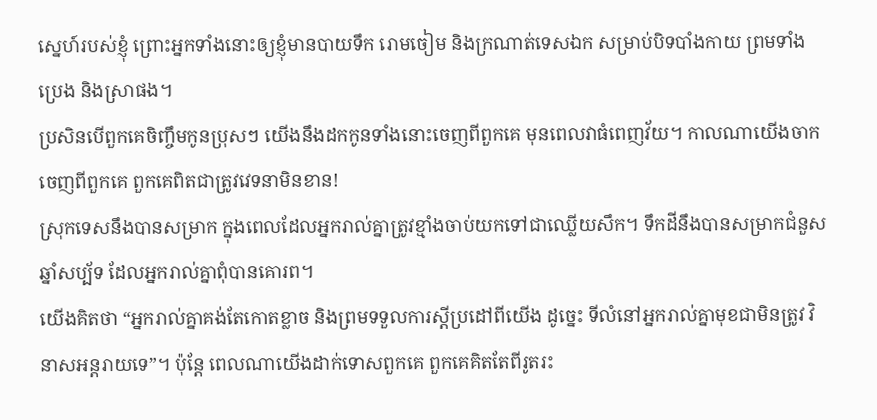ស្នេហ៍របស់ខ្ញុំ ព្រោះអ្នកទាំងនោះឲ្យខ្ញុំមានបាយទឹក រោមចៀម និងក្រណាត់ទេសឯក សម្រាប់បិទបាំងកាយ ព្រមទាំងប្រេង និងស្រាផង។
ប្រសិនបើពួកគេចិញ្ចឹមកូនប្រុសៗ យើងនឹងដកកូនទាំងនោះចេញពីពួកគេ មុនពេលវាធំពេញវ័យ។ កាលណាយើងចាកចេញពីពួកគេ ពួកគេពិតជាត្រូវវេទនាមិនខាន!
ស្រុកទេសនឹងបានសម្រាក ក្នុងពេលដែលអ្នករាល់គ្នាត្រូវខ្មាំងចាប់យកទៅជាឈ្លើយសឹក។ ទឹកដីនឹងបានសម្រាកជំនួសឆ្នាំសប្ប័ទ ដែលអ្នករាល់គ្នាពុំបានគោរព។
យើងគិតថា “អ្នករាល់គ្នាគង់តែកោតខ្លាច និងព្រមទទួលការស្ដីប្រដៅពីយើង ដូច្នេះ ទីលំនៅអ្នករាល់គ្នាមុខជាមិនត្រូវ វិនាសអន្តរាយទេ”។ ប៉ុន្តែ ពេលណាយើងដាក់ទោសពួកគេ ពួកគេគិតតែពីរូតរះ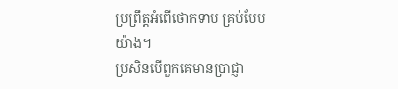ប្រព្រឹត្តអំពើថោកទាប គ្រប់បែបយ៉ាង។
ប្រសិនបើពួកគេមានប្រាជ្ញា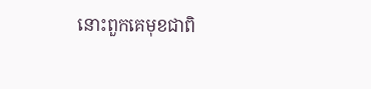នោះពួកគេមុខជាពិ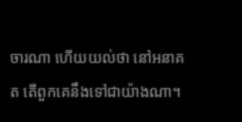ចារណា ហើយយល់ថា នៅអនាគត តើពួកគេនឹងទៅជាយ៉ាងណា។